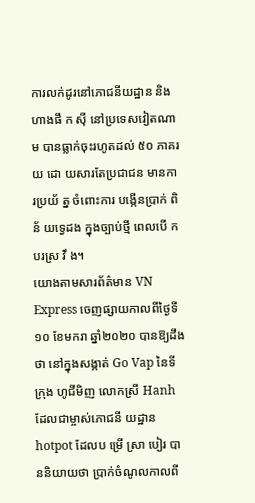ការលក់ដូរនៅភោជនីយដ្ឋាន និងហាងផឹ ក ស៊ី នៅប្រទេសវៀតណាម បានធ្លាក់ចុះរហូតដល់ ៥០ ភាគរយ ដោ យសារតែប្រជាជន មានកា រប្រយ័ ត្ន ចំពោះការ បង្កើនប្រាក់ ពិន័ យទ្វេដង ក្នុងច្បាប់ថ្មី ពេលបើ ក បរស្រ វឹ ង។
យោងតាមសារព័ត៌មាន VN Express ចេញផ្សាយកាលពីថ្ងៃទី១០ ខែមករា ឆ្នាំ២០២០ បានឱ្យដឹងថា នៅក្នុងសង្កាត់ Go Vap នៃទីក្រុង ហូជីមិញ លោកស្រី Hanh ដែលជាម្ចាស់ភោជនី យដ្ឋាន hotpot ដែលប ម្រើ ស្រា បៀរ បាននិយាយថា ប្រាក់ចំណូលកាលពី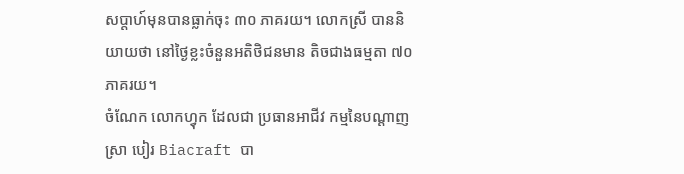សប្តាហ៍មុនបានធ្លាក់ចុះ ៣០ ភាគរយ។ លោកស្រី បាននិយាយថា នៅថ្ងៃខ្លះចំនួនអតិថិជនមាន តិចជាងធម្មតា ៧០ ភាគរយ។
ចំណែក លោកហ្វុក ដែលជា ប្រធានអាជីវ កម្មនៃបណ្តាញស្រា បៀរ Biacraft បា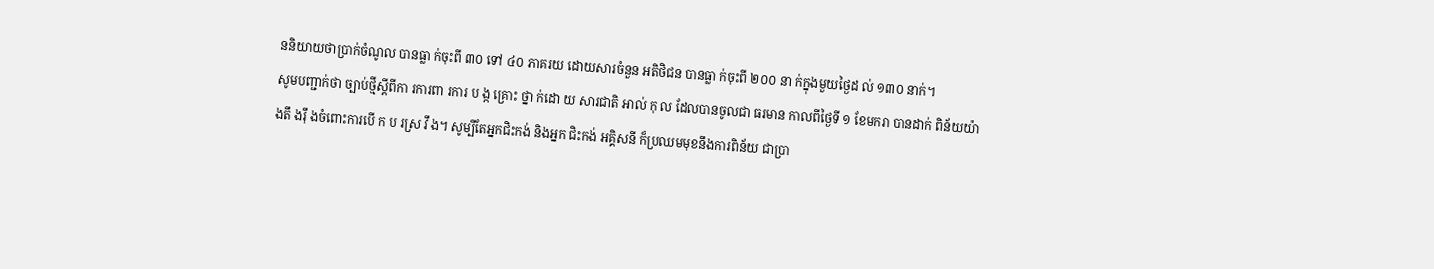ននិយាយថាប្រាក់ចំណូល បានធ្លា ក់ចុះពី ៣០ ទៅ ៤០ ភាគរយ ដោយសារចំនួន អតិថិជន បានធ្លា ក់ចុះពី ២០០ នា ក់ក្នុងមួយថ្ងៃដ ល់ ១៣០ នាក់។
សូមបញ្ជាក់ថា ច្បាប់ថ្មីស្តីពីកា រការពា រការ ប ង្ក គ្រោះ ថ្នា ក់ដោ យ សារជាតិ អាល់ កុ ល ដែលបានចូលជា ធរមាន កាលពីថ្ងៃទី ១ ខែមករា បានដាក់ ពិន័យយ៉ា ងតឹ ងរ៉ឹ ងចំពោះការបើ ក ប រស្រ វឹ ង។ សូម្បីតែអ្នកជិះកង់ និងអ្នក ជិះកង់ អគ្គិសនី ក៏ប្រឈមមុខនឹងការពិន័យ ជាប្រា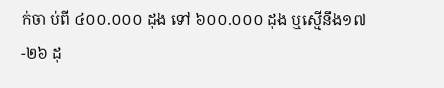ក់ចា ប់ពី ៤០០.០០០ ដុង ទៅ ៦០០.០០០ ដុង ឬស្មើនឹង១៧-២៦ ដុ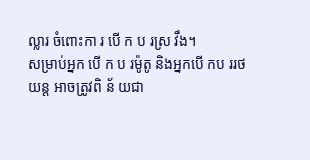ល្លារ ចំពោះកា រ បើ ក ប រស្រ វឹង។
សម្រាប់អ្នក បើ ក ប រម៉ូតូ និងអ្នកបើ កប ររថ យន្ត អាចត្រូវពិ ន័ យជា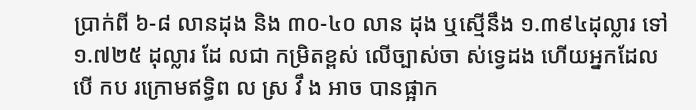ប្រាក់ពី ៦-៨ លានដុង និង ៣០-៤០ លាន ដុង ឬស្មើនឹង ១.៣៩៤ដុល្លារ ទៅ១.៧២៥ ដុល្លារ ដែ លជា កម្រិតខ្ពស់ លើច្បាស់ចា ស់ទ្វេដង ហើយអ្នកដែលបើ កប រក្រោមឥទ្ធិព ល ស្រ វឹ ង អាច បានផ្អាក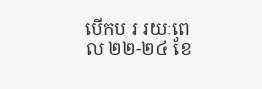បើកប រ រយៈពេល ២២-២៤ ខែ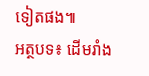ទៀតផង៕
អត្ថបទ៖ ដើមរាំង